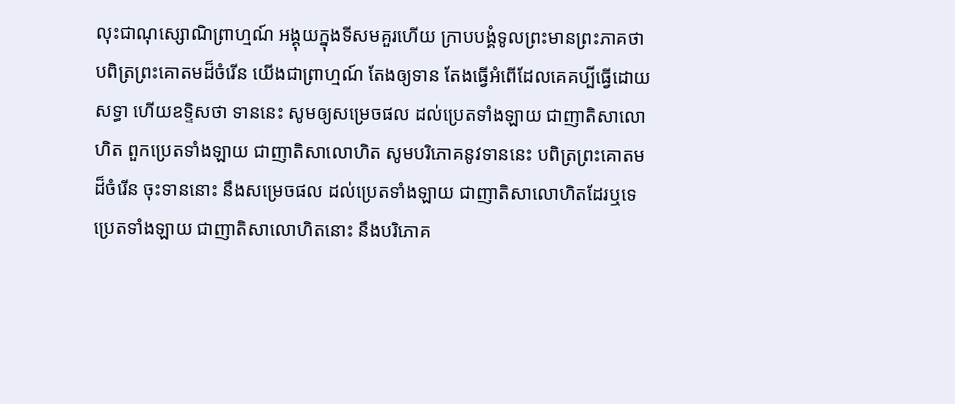លុះជាណុស្សោណិព្រាហ្មណ៍ អង្គុយក្នុងទីសមគួរហើយ ក្រាបបង្គំទូលព្រះមានព្រះភាគថា បពិត្រព្រះគោតមដ៏ចំរើន យើងជាព្រាហ្មណ៍ តែងឲ្យទាន តែងធ្វើអំពើដែលគេគប្បីធ្វើដោយសទ្ធា ហើយឧទ្ទិសថា ទាននេះ សូមឲ្យសម្រេចផល ដល់ប្រេតទាំងឡាយ ជាញាតិសាលោហិត ពួកប្រេតទាំងឡាយ ជាញាតិសាលោហិត សូមបរិភោគនូវទាននេះ បពិត្រព្រះគោតមដ៏ចំរើន ចុះទាននោះ នឹងសម្រេចផល ដល់ប្រេតទាំងឡាយ ជាញាតិសាលោហិតដែរឬទេ ប្រេតទាំងឡាយ ជាញាតិសាលោហិតនោះ នឹងបរិភោគ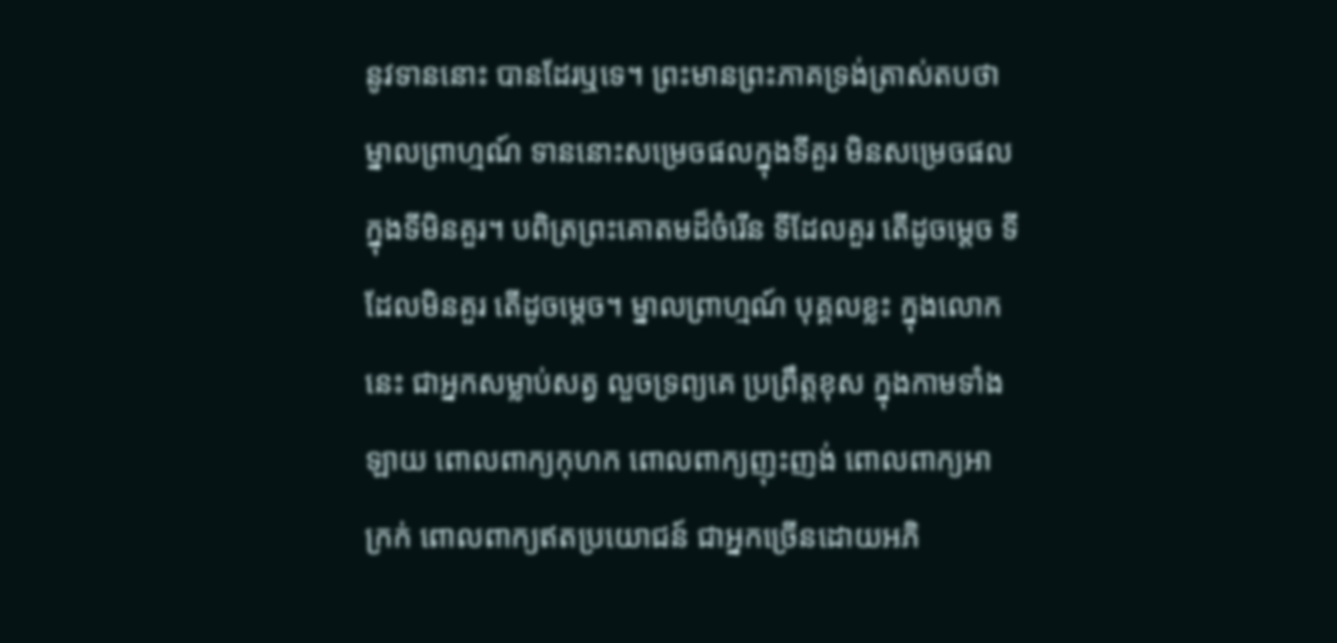នូវទាននោះ បានដែរឬទេ។ ព្រះមានព្រះភាគទ្រង់ត្រាស់តបថា ម្នាលព្រាហ្មណ៍ ទាននោះសម្រេចផលក្នុងទីគួរ មិនសម្រេចផលក្នុងទីមិនគួរ។ បពិត្រព្រះគោតមដ៏ចំរើន ទីដែលគួរ តើដូចម្តេច ទីដែលមិនគួរ តើដូចម្តេច។ ម្នាលព្រាហ្មណ៍ បុគ្គលខ្លះ ក្នុងលោកនេះ ជាអ្នកសម្លាប់សត្វ លួចទ្រព្យគេ ប្រព្រឹត្តខុស ក្នុងកាមទាំងឡាយ ពោលពាក្យកុហក ពោលពាក្យញុះញង់ ពោលពាក្យអាក្រក់ ពោលពាក្យឥតប្រយោជន៍ ជាអ្នកច្រើនដោយអភិ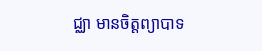ជ្ឈា មានចិត្តព្យាបាទ